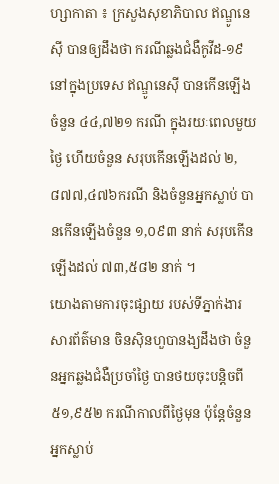ហ្សាកាតា ៖ ក្រសួងសុខាភិបាល ឥណ្ឌូនេស៊ី បានឲ្យដឹងថា ករណីឆ្លងជំងឺកូវីដ-១៩ នៅក្នុងប្រទេស ឥណ្ឌូនេស៊ី បានកើនឡើងចំនួន ៤៤,៧២១ ករណី ក្នុងរយៈពេលមួយថ្ងៃ ហើយចំនួន សរុបកើនឡើងដល់ ២,៨៧៧,៤៧៦ករណី និងចំនួនអ្នកស្លាប់ បានកើនឡើងចំនួន ១,០៩៣ នាក់ សរុបកើនឡើងដល់ ៧៣,៥៨២ នាក់ ។
យោងតាមការចុះផ្សាយ របស់ទីភ្នាក់ងារសារព័ត៌មាន ចិនស៊ិនហួបានង្យដឹងថា ចំនួនអ្នកឆ្លងជំងឺប្រចាំថ្ងៃ បានថយចុះបន្តិចពី ៥១,៩៥២ ករណីកាលពីថ្ងៃមុន ប៉ុន្តែចំនួនអ្នកស្លាប់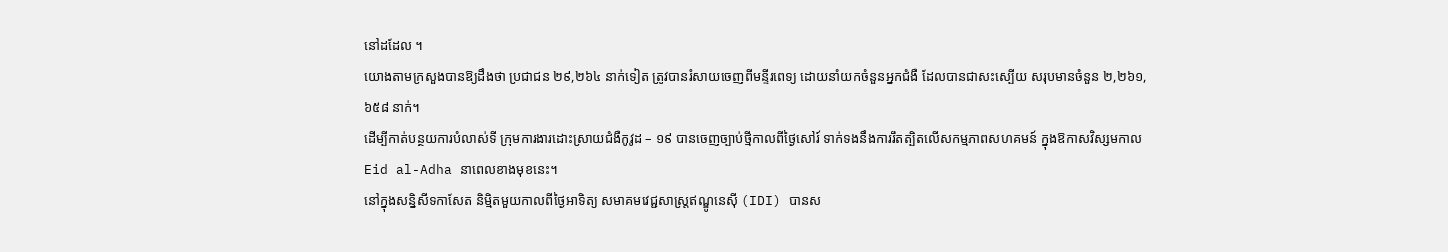នៅដដែល ។
យោងតាមក្រសួងបានឱ្យដឹងថា ប្រជាជន ២៩,២៦៤ នាក់ទៀត ត្រូវបានរំសាយចេញពីមន្ទីរពេទ្យ ដោយនាំយកចំនួនអ្នកជំងឺ ដែលបានជាសះស្បើយ សរុបមានចំនួន ២,២៦១,៦៥៨ នាក់។
ដើម្បីកាត់បន្ថយការបំលាស់ទី ក្រុមការងារដោះស្រាយជំងឺកូវូដ – ១៩ បានចេញច្បាប់ថ្មីកាលពីថ្ងៃសៅរ៍ ទាក់ទងនឹងការរឹតត្បិតលើសកម្មភាពសហគមន៍ ក្នុងឱកាសវិស្សមកាល Eid al-Adha នាពេលខាងមុខនេះ។
នៅក្នុងសន្និសីទកាសែត និម្មិតមួយកាលពីថ្ងៃអាទិត្យ សមាគមវេជ្ជសាស្ត្រឥណ្ឌូនេស៊ី (IDI) បានស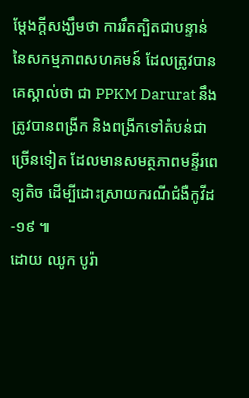ម្តែងក្តីសង្ឃឹមថា ការរឹតត្បិតជាបន្ទាន់ នៃសកម្មភាពសហគមន៍ ដែលត្រូវបានគេស្គាល់ថា ជា PPKM Darurat នឹងត្រូវបានពង្រីក និងពង្រីកទៅតំបន់ជាច្រើនទៀត ដែលមានសមត្ថភាពមន្ទីរពេទ្យតិច ដើម្បីដោះស្រាយករណីជំងឺកូវីដ-១៩ ៕
ដោយ ឈូក បូរ៉ា